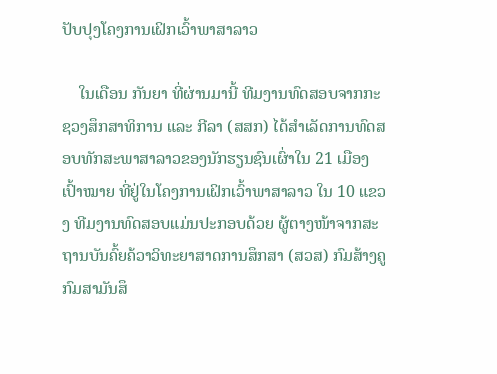ປັບປຸງໂຄງການເຝິກເວົ້າພາສາລາວ

    ໃນເດືອນ ກັນຍາ ທີ່ຜ່ານມານີ້ ທີມງານທົດສອບຈາກກະຊວງສຶກສາທິການ ແລະ ກີລາ (ສສກ) ໄດ້ສຳເລັດການທົດສອບທັກສະພາສາລາວຂອງນັກຮຽນຊົນເຜົ່າໃນ 21 ເມືອງເປົ້າໝາຍ ທີ່ຢູ່ໃນໂຄງການເຝິກເວົ້າພາສາລາວ ໃນ 10 ແຂວງ ທີມງານທົດສອບແມ່ນປະກອບດ້ວຍ ຜູ້ຕາງໜ້າຈາກສະຖານບັນຄົ້ຍຄ້ວາວິທະຍາສາດການສຶກສາ (ສວສ) ກົມສ້າງຄູ ກົມສາມັນສຶ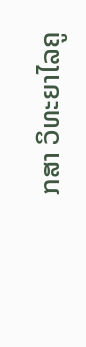ກສາ ວິທະຍາໄລຄູ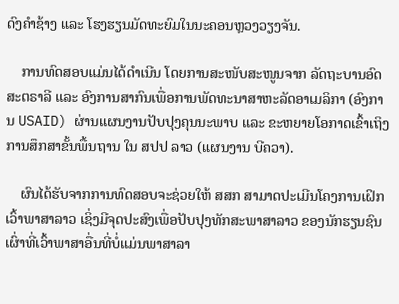ດົງຄຳຊ້າງ ແລະ ໂຮງຮຽນມັດທະຍົມໃນນະຄອນຫຼວງວຽງຈັນ.

    ການທົດສອບແມ່ນໄດ້ດຳເນີນ ໂດຍການສະໜັບສະໜູນຈາກ ລັດຖະບານອົດສະຕຣາລີ ແລະ ອົງການສາກົນເພື່ອການພັດທະນາສາຫະລັດອາເມລິກາ (ອົງການ USAID) ຜ່ານແຜນງານປັບປຸງຄຸນນະພາບ ແລະ ຂະຫຍາຍໂອກາດເຂົ້າເຖິງການສຶກສາຂັ້ນພື້ນຖານ ໃນ ສປປ ລາວ (ແຜນງານ ບີຄວາ).

    ຜົນໄດ້ຮັບຈາກການທົດສອບຈະຊ່ວຍໃຫ້ ສສກ ສາມາດປະເມີນໂຄງການເຝິກເວົ້າພາສາລາວ ເຊິ່ງມີຈຸດປະສົງເພື່ອປັບປຸງທັກສະພາສາລາວ ຂອງນັກຮຽນຊົນເຜົ່າທີ່ເວົ້າພາສາອື່ນທີ່ບໍ່ແມ່ນພາສາລາ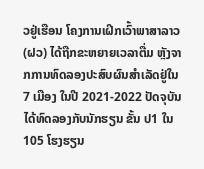ວຢູ່ເຮືອນ ໂຄງການເຝິກເວົ້າພາສາລາວ (ຝວ) ໄດ້ຖືກຂະຫຍາຍເວລາຕື່ມ ຫຼັງຈາກການທົດລອງປະສົບຜົນສໍາເລັດຢູ່ໃນ 7 ເມືອງ ໃນປີ 2021-2022 ປັດຈຸບັນໄດ້ທົດລອງກັບນັກຮຽນ ຂັ້ນ ປ1 ໃນ 105 ໂຮງຮຽນ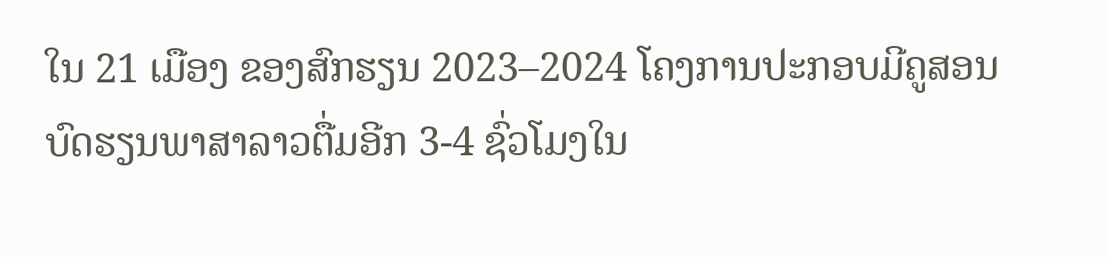ໃນ 21 ເມືອງ ຂອງສົກຮຽນ 2023–2024 ໂຄງການປະກອບມີຄູສອນບົດຮຽນພາສາລາວຕື່ມອີກ 3-4 ຊົ່ວໂມງໃນ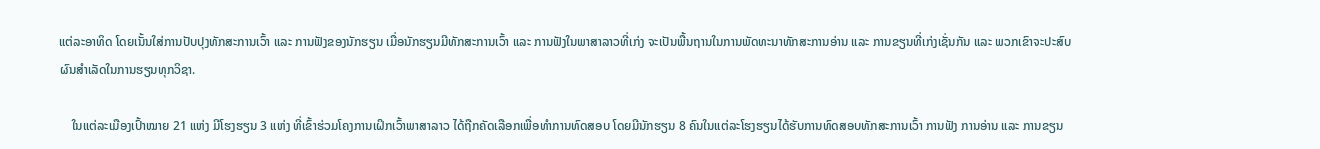ແຕ່ລະອາທິດ ໂດຍເນັ້ນໃສ່ການປັບປຸງທັກສະການເວົ້າ ແລະ ການຟັງຂອງນັກຮຽນ ເມື່ອນັກຮຽນມີທັກສະການເວົ້າ ແລະ ການຟັງໃນພາສາລາວທີ່ເກ່ງ ຈະເປັນພື້ນຖານໃນການພັດທະນາທັກສະການອ່ານ ແລະ ການຂຽນທີ່ເກ່ງເຊັ່ນກັນ ແລະ ພວກເຂົາຈະປະສົບຜົນສໍາເລັດໃນການຮຽນທຸກວິຊາ.

    ໃນແຕ່ລະເມືອງເປົ້າໝາຍ 21 ແຫ່ງ ມີໂຮງຮຽນ 3 ແຫ່ງ ທີ່ເຂົ້າຮ່ວມໂຄງການເຝິກເວົ້າພາສາລາວ ໄດ້ຖືກຄັດເລືອກເພື່ອທຳການທົດສອບ ໂດຍມີນັກຮຽນ 8 ຄົນໃນແຕ່ລະໂຮງຮຽນໄດ້ຮັບການທົດສອບທັກສະການເວົ້າ ການຟັງ ການອ່ານ ແລະ ການຂຽນ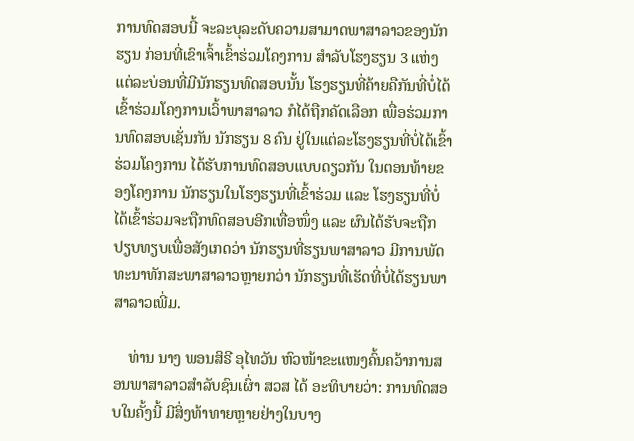ການທົດສອບນີ້ ຈະລະບຸລະດັບຄວາມສາມາດພາສາລາວຂອງນັກຮຽນ ກ່ອນທີ່ເຂົາເຈົ້າເຂົ້າຮ່ວມໂຄງການ ສໍາລັບໂຮງຮຽນ 3 ແຫ່ງ ແຕ່ລະບ່ອນທີ່ມີນັກຮຽນທົດສອບນັ້ນ ໂຮງຮຽນທີ່ຄ້າຍຄືກັນທີ່ບໍ່ໄດ້ເຂົ້າຮ່ວມໂຄງການເວົ້າພາສາລາວ ກໍໄດ້ຖືກຄັດເລືອກ ເພື່ອຮ່ວມການທົດສອບເຊັ່ນກັນ ນັກຮຽນ 8 ຄົນ ຢູ່ໃນແຕ່ລະໂຮງຮຽນທີ່ບໍ່ໄດ້ເຂົ້າຮ່ວມໂຄງການ ໄດ້ຮັບການທົດສອບແບບດຽວກັນ ໃນຕອນທ້າຍຂອງໂຄງການ ນັກຮຽນໃນໂຮງຮຽນທີ່ເຂົ້າຮ່ວມ ແລະ ໂຮງຮຽນທີ່ບໍ່ໄດ້ເຂົ້າຮ່ວມຈະຖືກທົດສອບອີກເທື່ອໜຶ່ງ ແລະ ຜົນໄດ້ຮັບຈະຖືກປຽບທຽບເພື່ອສັງເກດວ່າ ນັກຮຽນທີ່ຮຽນພາສາລາວ ມີການພັດທະນາທັກສະພາສາລາວຫຼາຍກວ່າ ນັກຮຽນທີ່ເຮັດທີ່ບໍ່ໄດ້ຮຽນພາສາລາວເພີ່ມ.

    ທ່ານ ນາງ ພອນສິຣີ ອຸໄທວັນ ຫົວໜ້າຂະແໜງຄົ້ນຄວ້າການສອນພາສາລາວສໍາລັບຊົນເຜົ່າ ສວສ ໄດ້ ອະທິບາຍວ່າ: ການທົດສອບໃນຄັ້ງນີ້ ມີສິ່ງທ້າທາຍຫຼາຍຢ່າງໃນບາງ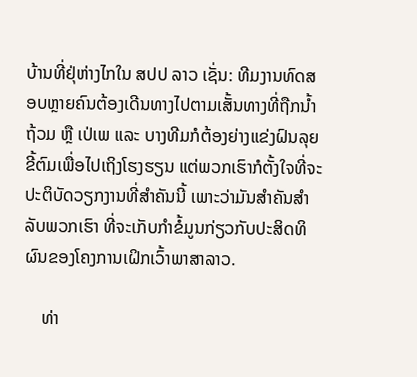ບ້ານທີ່ຢຸ່ຫ່າງໄກໃນ ສປປ ລາວ ເຊັ່ນ: ທີມງານທົດສອບຫຼາຍຄົນຕ້ອງເດີນທາງໄປຕາມເສັ້ນທາງທີ່ຖືກນໍ້າຖ້ວມ ຫຼື ເປ່ເພ ແລະ ບາງທີມກໍຕ້ອງຍ່າງແຂ່ງຝົນລຸຍຂີ້ຕົມເພື່ອໄປເຖິງໂຮງຮຽນ ແຕ່ພວກເຮົາກໍຕັ້ງໃຈທີ່ຈະປະຕິບັດວຽກງານທີ່ສໍາຄັນນີ້ ເພາະວ່າມັນສໍາຄັນສໍາລັບພວກເຮົາ ທີ່ຈະເກັບກໍາຂໍ້ມູນກ່ຽວກັບປະສິດທິຜົນຂອງໂຄງການເຝິກເວົ້າພາສາລາວ.

    ທ່າ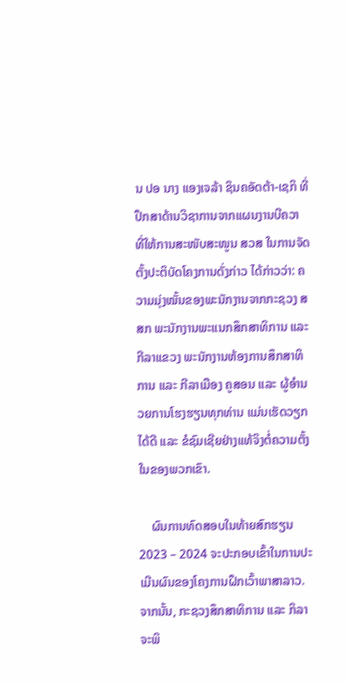ນ ປອ ນາງ ແອງເຈລ້າ ຊິນຄອັດຕ້າ-ເຊກິ ທີ່ປຶກສາດ້ານວິຊາການຈາກແຜນງານບີຄວາ ທີ່ໃຫ້ການສະໜັບສະໜູນ ສວສ ໃນການຈັດຕັ້ງປະຕິບັດໂຄງການດັ່ງກ່າວ ໄດ້ກ່າວວ່າ: ຄວາມມຸ່ງໝັ້ນຂອງພະນັກງານຈາກກະຊວງ ສສກ ພະນັກງານພະແນກສຶກສາທິການ ແລະ ກີລາແຂວງ ພະນັກງານຫ້ອງການສຶກສາທິການ ແລະ ກີລາເມືອງ ຄູສອນ ແລະ ຜູ້ອໍານວຍການໂຮງຮຽນທຸກທ່ານ ແມ່ນເຮັດວຽກໄດ້ດີ ແລະ ຂໍຊົມເຊີຍຢ່າງແທ້ຈິງຕໍ່ຄວາມຕັ້ງໃນຂອງພວກເຂົາ.

    ຜົນການທົດສອບໃນທ້າຍສົກຮຽນ 2023 – 2024 ຈະປະກອບເຂົ້າໃນການປະເມີນຜົນຂອງໂຄງການຝຶກເວົ້າພາສາລາວ. ຈາກນັ້ນ, ກະຊວງສຶກສາທິການ ແລະ ກິລາ ຈະພິ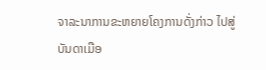ຈາລະນາການຂະຫຍາຍໂຄງການດັ່ງກ່າວ ໄປສູ່ບັນດາເມືອ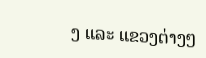ງ ແລະ ແຂວງຕ່າງໆ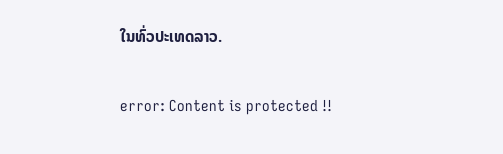ໃນທົ່ວປະເທດລາວ.

error: Content is protected !!